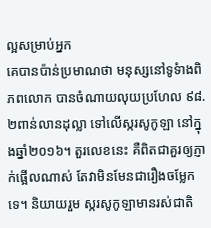ល្អសម្រាប់អ្នក
គេបានប៉ាន់ប្រមាណថា មនុស្សនៅទូទំាងពិភពលោក បានចំណាយលុយប្រហែល ៩៨.២ពាន់លានដុល្លា ទៅលើស្ករសូកូឡា នៅក្នុងឆ្នាំ២០១៦។ តួរលេខនេះ គឺពិតជាគួរឲ្យភ្ញាក់ផ្អើលណាស់ តែវាមិនមែនជារឿងចម្លែកទេ។ និយាយរួម ស្ករសូកូឡាមានរស់ជាតិ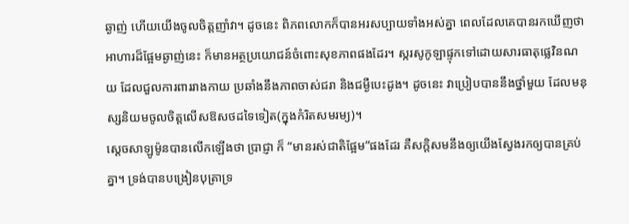ឆ្ងាញ់ ហើយយើងចូលចិត្តញាំវា។ ដូចនេះ ពិភពលោកក៏បានអរសប្បាយទាំងអស់គ្នា ពេលដែលគេបានរកឃើញថា អាហារដ៏ផ្អែមឆ្ងាញ់នេះ ក៏មានអត្ថប្រយោជន៍ចំពោះសុខភាពផងដែរ។ ស្ករសូកូឡាផ្ទុកទៅដោយសារធាតុផ្លេវិនណយ ដែលជួលការពាររាងកាយ ប្រឆាំងនឹងភាពចាស់ជរា និងជម្ងឺបេះដូង។ ដូចនេះ វាប្រៀបបាននឹងថ្នាំមួយ ដែលមនុស្សនិយមចូលចិត្តលើសឱសថដទៃទៀត(ក្នុងកំរិតសមរម្យ)។
ស្តេចសាឡូម៉ូនបានលើកឡើងថា ប្រាជ្ញា ក៏ “មានរស់ជាតិផ្អែម”ផងដែរ គឺសក្តិសមនឹងឲ្យយើងស្វែងរកឲ្យបានគ្រប់គ្នា។ ទ្រង់បានបង្រៀនបុត្រាទ្រ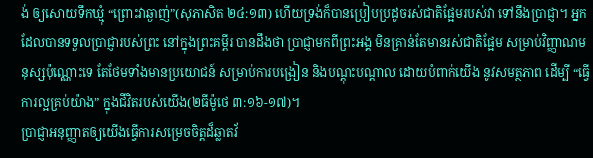ង់ ឲ្យសោយទឹកឃ្មុំ “ព្រោះវាឆ្ងាញ់”(សុភាសិត ២៤:១៣) ហើយទ្រង់ក៏បានប្រៀបប្រដូចរស់ជាតិផ្អែមរបស់វា ទៅនឹងប្រាជ្ញា។ អ្នកដែលបានទទួលប្រាជ្ញារបស់ព្រះ នៅក្នុងព្រះគម្ពីរ បានដឹងថា ប្រាជ្ញាមកពីព្រះអង្គ មិនគ្រាន់តែមានរស់ជាតិផ្អែម សម្រាប់វិញ្ញាណមនុស្សប៉ុណ្ណោះទេ តែថែមទាំងមានប្រយោជន៍ សម្រាប់ការបង្រៀន និងបណ្តុះបណ្តាល ដោយបំពាក់យើង នូវសមត្ថភាព ដើម្បី “ធ្វើការល្អគ្រប់យ៉ាង” ក្នុងជីវិតរបស់យើង(២ធីម៉ូថេ ៣:១៦-១៧)។
ប្រាជ្ញាអនុញ្ញាតឲ្យយើងធ្វើការសម្រេចចិត្តដ៏ឆ្លាតវ័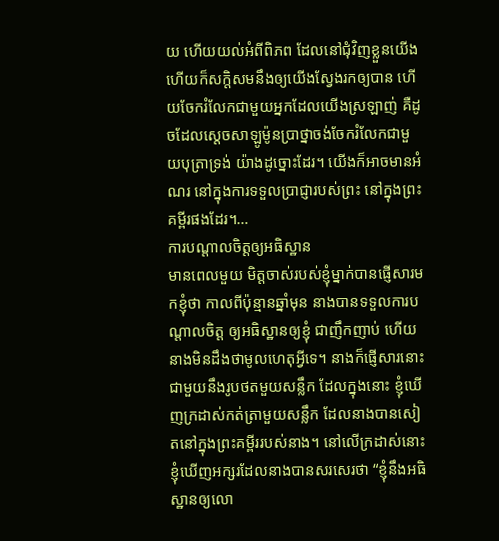យ ហើយយល់អំពីពិភព ដែលនៅជុំវិញខ្លួនយើង ហើយក៏សក្តិសមនឹងឲ្យយើងស្វែងរកឲ្យបាន ហើយចែករំលែកជាមួយអ្នកដែលយើងស្រឡាញ់ គឺដូចដែលស្តេចសាឡូម៉ូនប្រាថ្នាចង់ចែករំលែកជាមួយបុត្រាទ្រង់ យ៉ាងដូច្នោះដែរ។ យើងក៏អាចមានអំណរ នៅក្នុងការទទួលប្រាជ្ញារបស់ព្រះ នៅក្នុងព្រះគម្ពីរផងដែរ។…
ការបណ្តាលចិត្តឲ្យអធិស្ឋាន
មានពេលមួយ មិត្តចាស់របស់ខ្ញុំម្នាក់បានផ្ញើសារមកខ្ញុំថា កាលពីប៉ុន្មានឆ្នាំមុន នាងបានទទួលការបណ្តាលចិត្ត ឲ្យអធិស្ឋានឲ្យខ្ញុំ ជាញឹកញាប់ ហើយនាងមិនដឹងថាមូលហេតុអ្វីទេ។ នាងក៏ផ្ញើសារនោះ ជាមួយនឹងរូបថតមួយសន្លឹក ដែលក្នុងនោះ ខ្ញុំឃើញក្រដាស់កត់ត្រាមួយសន្លឹក ដែលនាងបានសៀតនៅក្នុងព្រះគម្ពីររបស់នាង។ នៅលើក្រដាស់នោះ ខ្ញុំឃើញអក្សរដែលនាងបានសរសេរថា “ខ្ញុំនឹងអធិស្ឋានឲ្យលោ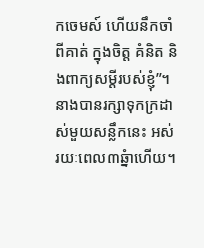កចេមស៍ ហើយនឹកចាំពីគាត់ ក្នុងចិត្ត គំនិត និងពាក្យសម្តីរបស់ខ្ញុំ”។ នាងបានរក្សាទុកក្រដាស់មួយសន្លឹកនេះ អស់រយៈពេល៣ឆ្នំាហើយ។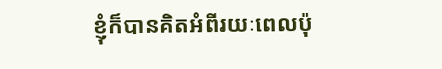ខ្ញុំក៏បានគិតអំពីរយៈពេលប៉ុ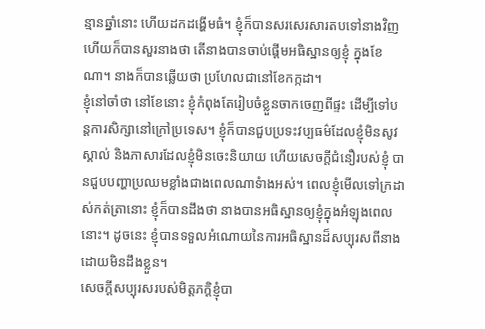ន្មានឆ្នាំនោះ ហើយដកដង្ហើមធំ។ ខ្ញុំក៏បានសរសេរសារតបទៅនាងវិញ ហើយក៏បានសួរនាងថា តើនាងបានចាប់ផ្តើមអធិស្ឋានឲ្យខ្ញុំ ក្នុងខែណា។ នាងក៏បានឆ្លើយថា ប្រហែលជានៅខែកក្កដា។
ខ្ញុំនៅចាំថា នៅខែនោះ ខ្ញុំកំពុងតែរៀបចំខ្លួនចាកចេញពីផ្ទះ ដើម្បីទៅបន្តការសិក្សានៅក្រៅប្រទេស។ ខ្ញុំក៏បានជួបប្រទះវប្បធម៌ដែលខ្ញុំមិនសូវស្គាល់ និងភាសារដែលខ្ញុំមិនចេះនិយាយ ហើយសេចក្តីជំនឿរបស់ខ្ញុំ បានជួបបញ្ហាប្រឈមខ្លាំងជាងពេលណាទំាងអស់។ ពេលខ្ញុំមើលទៅក្រដាស់កត់ត្រានោះ ខ្ញុំក៏បានដឹងថា នាងបានអធិស្ឋានឲ្យខ្ញុំក្នុងអំឡុងពេលនោះ។ ដូចនេះ ខ្ញុំបានទទួលអំណោយនៃការអធិស្ឋានដ៏សប្បុរសពីនាង ដោយមិនដឹងខ្លួន។
សេចក្តីសប្បុរសរបស់មិត្តភក្តិខ្ញុំបា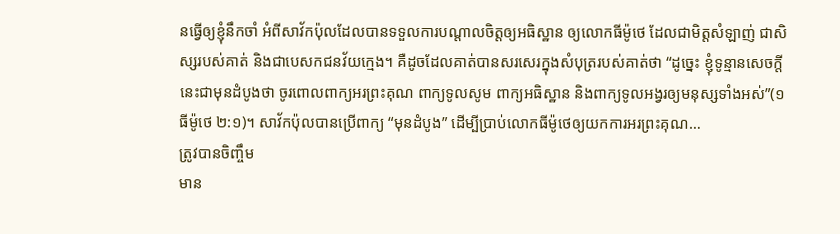នធ្វើឲ្យខ្ញុំនឹកចាំ អំពីសាវ័កប៉ុលដែលបានទទួលការបណ្តាលចិត្តឲ្យអធិស្ឋាន ឲ្យលោកធីម៉ូថេ ដែលជាមិត្តសំឡាញ់ ជាសិស្សរបស់គាត់ និងជាបេសកជនវ័យក្មេង។ គឺដូចដែលគាត់បានសរសេរក្នុងសំបុត្ររបស់គាត់ថា “ដូច្នេះ ខ្ញុំទូន្មានសេចក្តីនេះជាមុនដំបូងថា ចូរពោលពាក្យអរព្រះគុណ ពាក្យទូលសូម ពាក្យអធិស្ឋាន និងពាក្យទូលអង្វរឲ្យមនុស្សទាំងអស់”(១ធីម៉ូថេ ២:១)។ សាវ័កប៉ុលបានប្រើពាក្យ “មុនដំបូង” ដើម្បីប្រាប់លោកធីម៉ូថេឲ្យយកការអរព្រះគុណ…
ត្រូវបានចិញ្ចឹម
មាន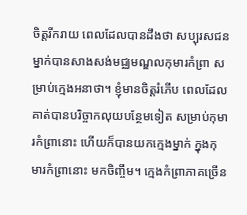ចិត្តរីករាយ ពេលដែលបានដឹងថា សប្បុរសជនម្នាក់បានសាងសង់មជ្ឈមណ្ឌលកុមារកំព្រា សម្រាប់ក្មេងអនាថា។ ខ្ញុំមានចិត្តរំភើប ពេលដែលគាត់បានបរិច្ចាកលុយបន្ថែមទៀត សម្រាប់កុមារកំព្រានោះ ហើយក៏បានយកក្មេងម្នាក់ ក្នុងកុមារកំព្រានោះ មកចិញ្ចឹម។ ក្មេងកំព្រាភាគច្រើន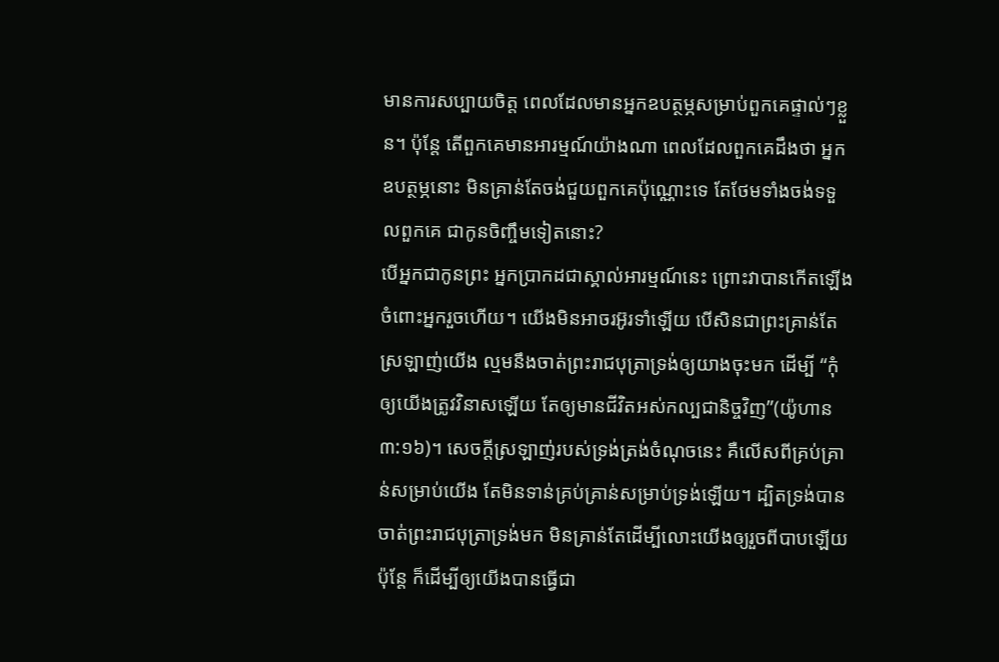មានការសប្បាយចិត្ត ពេលដែលមានអ្នកឧបត្ថម្ភសម្រាប់ពួកគេផ្ទាល់ៗខ្លួន។ ប៉ុន្តែ តើពួកគេមានអារម្មណ៍យ៉ាងណា ពេលដែលពួកគេដឹងថា អ្នកឧបត្ថម្ភនោះ មិនគ្រាន់តែចង់ជួយពួកគេប៉ុណ្ណោះទេ តែថែមទាំងចង់ទទួលពួកគេ ជាកូនចិញ្ចឹមទៀតនោះ?
បើអ្នកជាកូនព្រះ អ្នកប្រាកដជាស្គាល់អារម្មណ៍នេះ ព្រោះវាបានកើតឡើងចំពោះអ្នករួចហើយ។ យើងមិនអាចរអ៊ូរទាំឡើយ បើសិនជាព្រះគ្រាន់តែស្រឡាញ់យើង ល្មមនឹងចាត់ព្រះរាជបុត្រាទ្រង់ឲ្យយាងចុះមក ដើម្បី “កុំឲ្យយើងត្រូវវិនាសឡើយ តែឲ្យមានជីវិតអស់កល្បជានិច្ចវិញ”(យ៉ូហាន ៣:១៦)។ សេចក្តីស្រឡាញ់របស់ទ្រង់ត្រង់ចំណុចនេះ គឺលើសពីគ្រប់គ្រាន់សម្រាប់យើង តែមិនទាន់គ្រប់គ្រាន់សម្រាប់ទ្រង់ឡើយ។ ដ្បិតទ្រង់បានចាត់ព្រះរាជបុត្រាទ្រង់មក មិនគ្រាន់តែដើម្បីលោះយើងឲ្យរួចពីបាបឡើយ ប៉ុន្តែ ក៏ដើម្បីឲ្យយើងបានធ្វើជា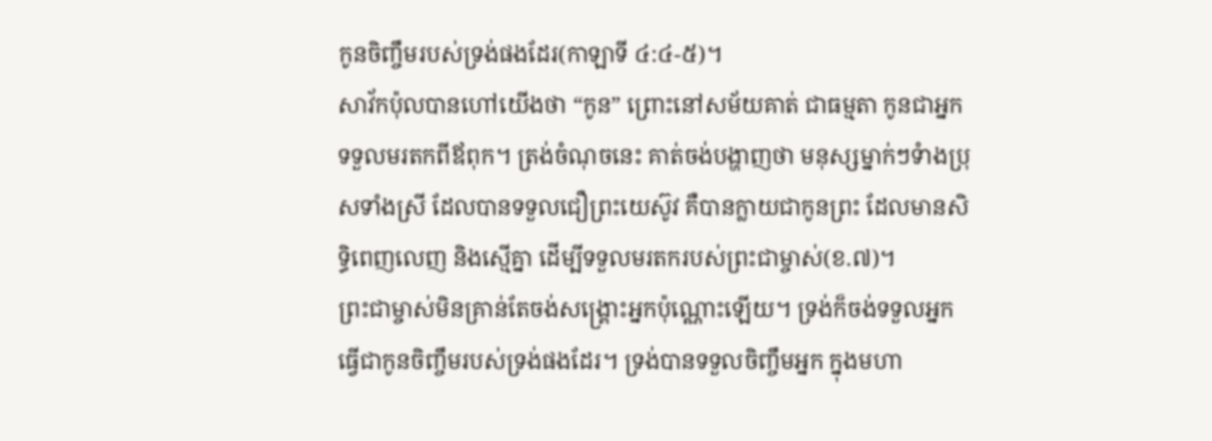កូនចិញ្ចឹមរបស់ទ្រង់ផងដែរ(កាឡាទី ៤:៤-៥)។
សាវ័កប៉ុលបានហៅយើងថា “កូន” ព្រោះនៅសម័យគាត់ ជាធម្មតា កូនជាអ្នកទទួលមរតកពីឪពុក។ ត្រង់ចំណុចនេះ គាត់ចង់បង្ហាញថា មនុស្សម្នាក់ៗទំាងប្រុសទាំងស្រី ដែលបានទទួលជឿព្រះយេស៊ូវ គឺបានក្លាយជាកូនព្រះ ដែលមានសិទ្ធិពេញលេញ និងស្មើគ្នា ដើម្បីទទួលមរតករបស់ព្រះជាម្ចាស់(ខ.៧)។
ព្រះជាម្ចាស់មិនគ្រាន់តែចង់សង្រ្គោះអ្នកប៉ុណ្ណោះឡើយ។ ទ្រង់ក៏ចង់ទទួលអ្នក ធ្វើជាកូនចិញ្ចឹមរបស់ទ្រង់ផងដែរ។ ទ្រង់បានទទួលចិញ្ចឹមអ្នក ក្នុងមហា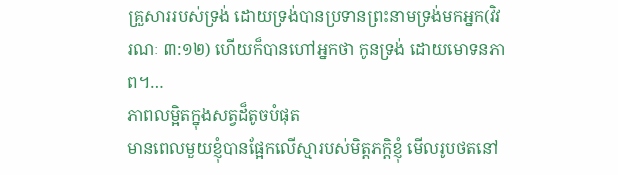គ្រួសាររបស់ទ្រង់ ដោយទ្រង់បានប្រទានព្រះនាមទ្រង់មកអ្នក(វិវរណៈ ៣:១២) ហើយក៏បានហៅអ្នកថា កូនទ្រង់ ដោយមោទនភាព។…
ភាពលម្អិតក្នុងសត្វដ៏តូចបំផុត
មានពេលមួយខ្ញុំបានផ្អែកលើស្មារបស់មិត្តភក្តិខ្ញុំ មើលរូបថតនៅ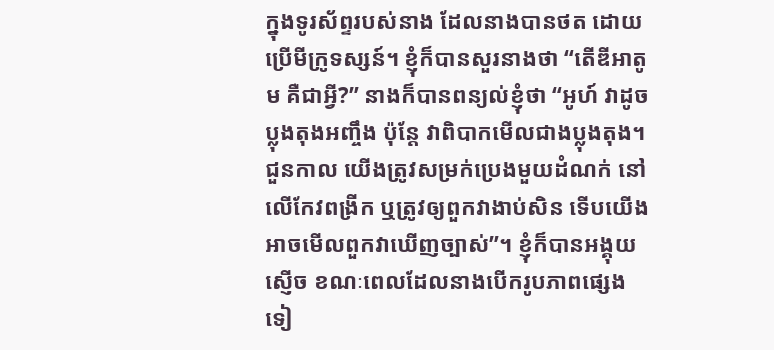ក្នុងទូរស័ព្ទរបស់នាង ដែលនាងបានថត ដោយប្រើមីក្រូទស្សន៍។ ខ្ញុំក៏បានសួរនាងថា “តើឌីអាតូម គឺជាអ្វី?” នាងក៏បានពន្យល់ខ្ញុំថា “អូហ៍ វាដូចប្លុងតុងអញ្ចឹង ប៉ុន្តែ វាពិបាកមើលជាងប្លុងតុង។ ជួនកាល យើងត្រូវសម្រក់ប្រេងមួយដំណក់ នៅលើកែវពង្រីក ឬត្រូវឲ្យពួកវាងាប់សិន ទើបយើងអាចមើលពួកវាឃើញច្បាស់”។ ខ្ញុំក៏បានអង្គុយស្ញើច ខណៈពេលដែលនាងបើករូបភាពផ្សេងទៀ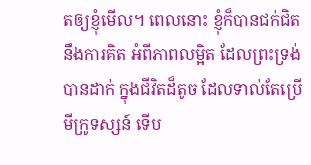តឲ្យខ្ញុំមើល។ ពេលនោះ ខ្ញុំក៏បានជក់ជិតនឹងការគិត អំពីភាពលម្អិត ដែលព្រះទ្រង់បានដាក់ ក្នុងជីវិតដ៏តូច ដែលទាល់តែប្រើមីក្រូទស្សន៍ ទើប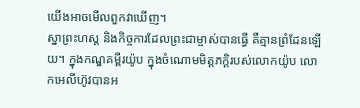យើងអាចមើលពួកវាឃើញ។
ស្នាព្រះហស្ត និងកិច្ចការដែលព្រះជាម្ចាស់បានធ្វើ គឺគ្មានព្រំដែនឡើយ។ ក្នុងកណ្ឌគម្ពីរយ៉ូប ក្នុងចំណោមមិត្តភក្តិរបស់លោកយ៉ូប លោកអេលីហ៊ូវបានអ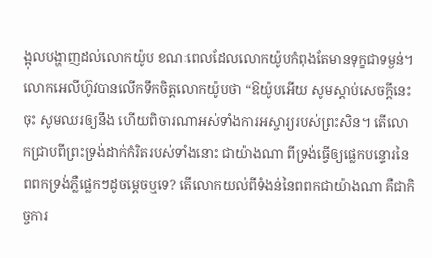ង្អុលបង្ហាញដល់លោកយ៉ូប ខណៈពេលដែលលោកយ៉ូបកំពុងតែមានទុក្ខជាទម្ងន់។ លោកអេលីហ៊ូវបានលើកទឹកចិត្តលោកយ៉ូបថា “ឱយ៉ូបអើយ សូមស្តាប់សេចក្តីនេះចុះ សូមឈរឲ្យនឹង ហើយពិចារណាអស់ទាំងការអស្ចារ្យរបស់ព្រះសិន។ តើលោកជ្រាបពីព្រះទ្រង់ដាក់កំរិតរបស់ទាំងនោះ ជាយ៉ាងណា ពីទ្រង់ធ្វើឲ្យផ្លេកបន្ទោរនៃពពកទ្រង់ភ្លឺផ្លេកៗដូចម្តេចឬទេ? តើលោកយល់ពីទំងន់នៃពពកជាយ៉ាងណា គឺជាកិច្ចការ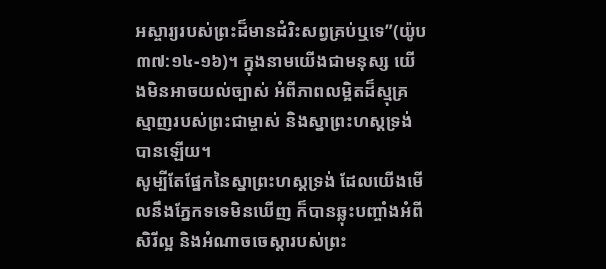អស្ចារ្យរបស់ព្រះដ៏មានដំរិះសព្វគ្រប់ឬទេ”(យ៉ូប ៣៧:១៤-១៦)។ ក្នុងនាមយើងជាមនុស្ស យើងមិនអាចយល់ច្បាស់ អំពីភាពលម្អិតដ៏ស្មុគ្រស្មាញរបស់ព្រះជាម្ចាស់ និងស្នាព្រះហស្តទ្រង់បានឡើយ។
សូម្បីតែផ្នែកនៃស្នាព្រះហស្តទ្រង់ ដែលយើងមើលនឹងភ្នែកទទេមិនឃើញ ក៏បានឆ្លុះបញ្ចាំងអំពីសិរីល្អ និងអំណាចចេស្តារបស់ព្រះ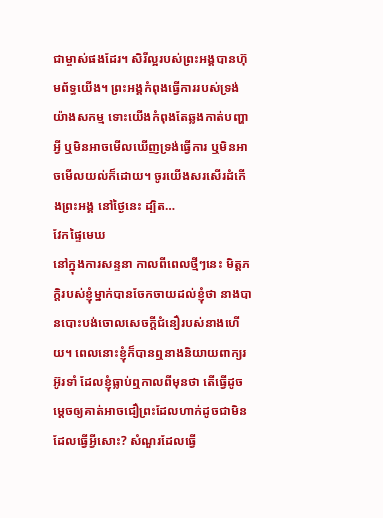ជាម្ចាស់ផងដែរ។ សិរីល្អរបស់ព្រះអង្គបានហ៊ុមព័ទ្ធយើង។ ព្រះអង្គកំពុងធ្វើការរបស់ទ្រង់យ៉ាងសកម្ម ទោះយើងកំពុងតែឆ្លងកាត់បញ្ហាអ្វី ឬមិនអាចមើលឃើញទ្រង់ធ្វើការ ឬមិនអាចមើលយល់ក៏ដោយ។ ចូរយើងសរសើរដំកើងព្រះអង្គ នៅថ្ងៃនេះ ដ្បិត…
វែកផ្ទៃមេឃ
នៅក្នុងការសន្ទនា កាលពីពេលថ្មីៗនេះ មិត្តភក្តិរបស់ខ្ញុំម្នាក់បានចែកចាយដល់ខ្ញុំថា នាងបានបោះបង់ចោលសេចក្តីជំនឿរបស់នាងហើយ។ ពេលនោះខ្ញុំក៏បានឮនាងនិយាយពាក្យរអ៊ូរទាំ ដែលខ្ញុំធ្លាប់ឮកាលពីមុនថា តើធ្វើដូចម្តេចឲ្យគាត់អាចជឿព្រះដែលហាក់ដូចជាមិនដែលធ្វើអ្វីសោះ? សំណួរដែលធ្វើ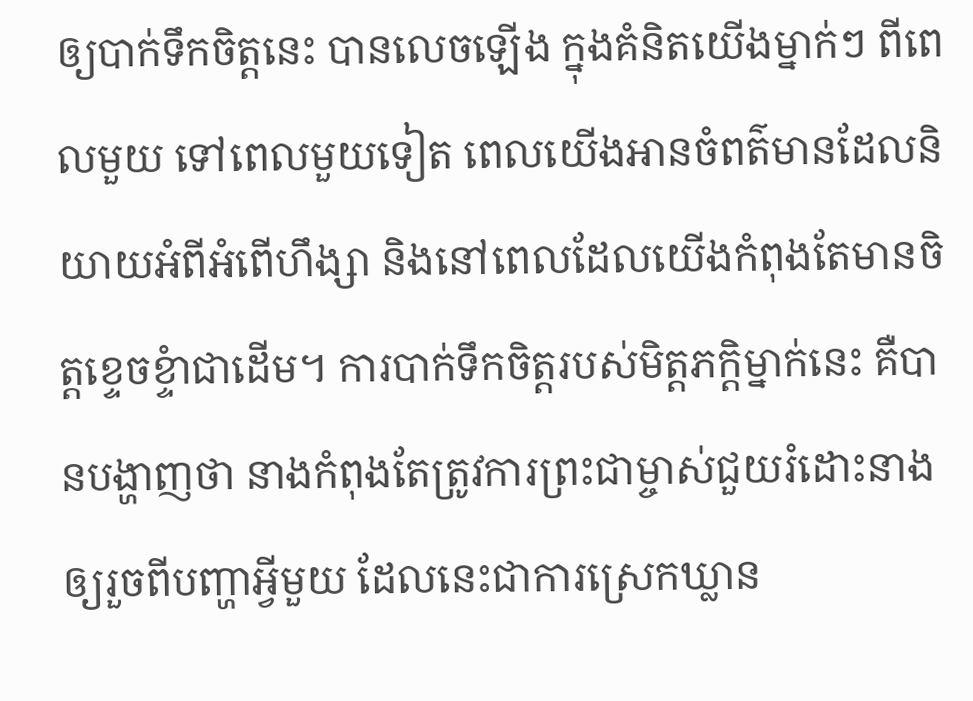ឲ្យបាក់ទឹកចិត្តនេះ បានលេចឡើង ក្នុងគំនិតយើងម្នាក់ៗ ពីពេលមួយ ទៅពេលមួយទៀត ពេលយើងអានចំពត៌មានដែលនិយាយអំពីអំពើហឹង្សា និងនៅពេលដែលយើងកំពុងតែមានចិត្តខ្ទេចខ្ទំាជាដើម។ ការបាក់ទឹកចិត្តរបស់មិត្តភក្តិម្នាក់នេះ គឺបានបង្ហាញថា នាងកំពុងតែត្រូវការព្រះជាម្ចាស់ជួយរំដោះនាង ឲ្យរួចពីបញ្ហាអ្វីមួយ ដែលនេះជាការស្រេកឃ្លាន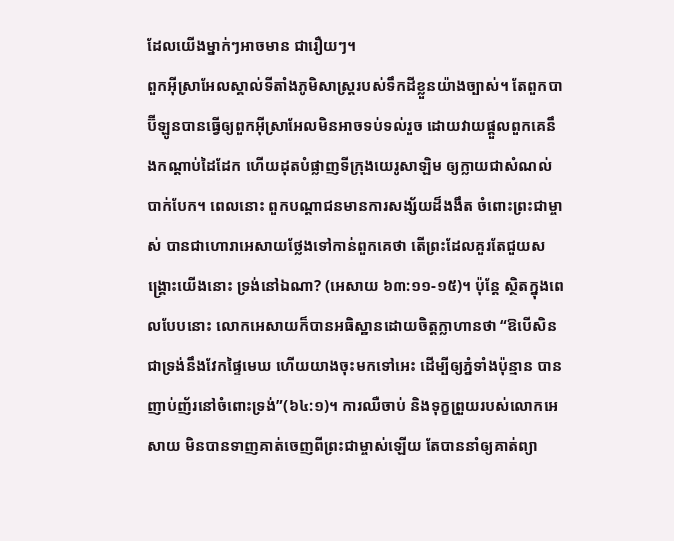ដែលយើងម្នាក់ៗអាចមាន ជារឿយៗ។
ពួកអ៊ីស្រាអែលស្គាល់ទីតាំងភូមិសាស្រ្តរបស់ទឹកដីខ្លួនយ៉ាងច្បាស់។ តែពួកបាប៊ីឡូនបានធ្វើឲ្យពួកអ៊ីស្រាអែលមិនអាចទប់ទល់រួច ដោយវាយផ្តួលពួកគេនឹងកណ្តាប់ដៃដែក ហើយដុតបំផ្លាញទីក្រុងយេរូសាឡិម ឲ្យក្លាយជាសំណល់បាក់បែក។ ពេលនោះ ពួកបណ្តាជនមានការសង្ស័យដ៏ងងឹត ចំពោះព្រះជាម្ចាស់ បានជាហោរាអេសាយថ្លែងទៅកាន់ពួកគេថា តើព្រះដែលគួរតែជួយសង្រ្គោះយើងនោះ ទ្រង់នៅឯណា? (អេសាយ ៦៣:១១-១៥)។ ប៉ុន្តែ ស្ថិតក្នុងពេលបែបនោះ លោកអេសាយក៏បានអធិស្ឋានដោយចិត្តក្លាហានថា “ឱបើសិនជាទ្រង់នឹងវែកផ្ទៃមេឃ ហើយយាងចុះមកទៅអេះ ដើម្បីឲ្យភ្នំទាំងប៉ុន្មាន បានញាប់ញ័រនៅចំពោះទ្រង់”(៦៤:១)។ ការឈឺចាប់ និងទុក្ខព្រួយរបស់លោកអេសាយ មិនបានទាញគាត់ចេញពីព្រះជាម្ចាស់ឡើយ តែបាននាំឲ្យគាត់ព្យា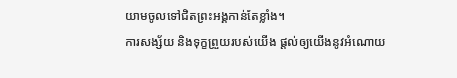យាមចូលទៅជិតព្រះអង្គកាន់តែខ្លាំង។
ការសង្ស័យ និងទុក្ខព្រួយរបស់យើង ផ្តល់ឲ្យយើងនូវអំណោយ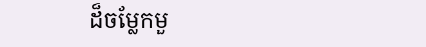ដ៏ចម្លែកមួ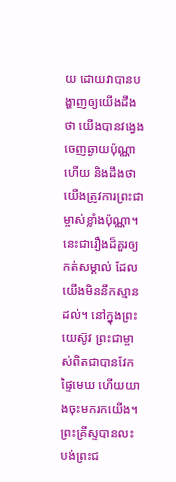យ ដោយវាបានបង្ហាញឲ្យយើងដឹងថា យើងបានវង្វេងចេញឆ្ងាយប៉ុណ្ណាហើយ និងដឹងថា យើងត្រូវការព្រះជាម្ចាស់ខ្លាំងប៉ុណ្ណា។ នេះជារឿងដ៏គួរឲ្យកត់សម្គាល់ ដែលយើងមិននឹកស្មានដល់។ នៅក្នុងព្រះយេស៊ូវ ព្រះជាម្ចាស់ពិតជាបានវែកផ្ទៃមេឃ ហើយយាងចុះមករកយើង។ ព្រះគ្រីស្ទបានលះបង់ព្រះជ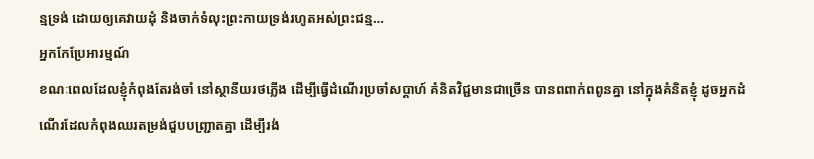ន្មទ្រង់ ដោយឲ្យគេវាយដុំ និងចាក់ទំលុះព្រះកាយទ្រង់រហូតអស់ព្រះជន្ម…
អ្នកកែប្រែអារម្មណ៍
ខណៈពេលដែលខ្ញុំកំពុងតែរង់ចាំ នៅស្ថានីយរថភ្លើង ដើម្បីធ្វើដំណើរប្រចាំសប្តាហ៍ គំនិតវិជ្ជមានជាច្រើន បានពពាក់ពពូនគ្នា នៅក្នុងគំនិតខ្ញុំ ដូចអ្នកដំណើរដែលកំពុងឈរតម្រង់ជួបបញ្ជ្រាតគ្នា ដើម្បីរង់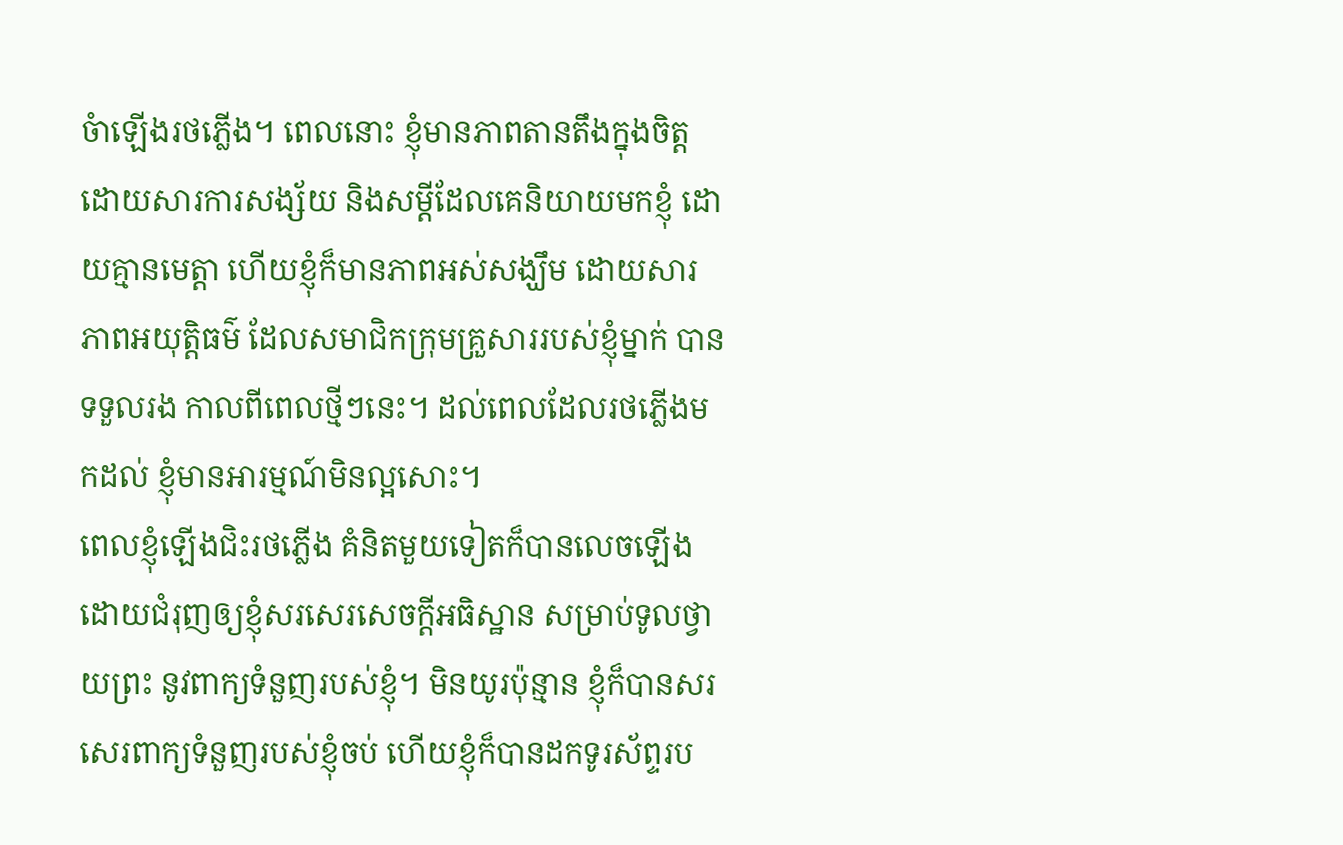ចំាឡើងរថភ្លើង។ ពេលនោះ ខ្ញុំមានភាពតានតឹងក្នុងចិត្ត ដោយសារការសង្ស័យ និងសម្តីដែលគេនិយាយមកខ្ញុំ ដោយគ្មានមេត្តា ហើយខ្ញុំក៏មានភាពអស់សង្ឃឹម ដោយសារភាពអយុត្តិធម៌ ដែលសមាជិកក្រុមគ្រួសាររបស់ខ្ញុំម្នាក់ បានទទួលរង កាលពីពេលថ្មីៗនេះ។ ដល់ពេលដែលរថភ្លើងមកដល់ ខ្ញុំមានអារម្មណ៍មិនល្អសោះ។
ពេលខ្ញុំឡើងជិះរថភ្លើង គំនិតមួយទៀតក៏បានលេចឡើង ដោយជំរុញឲ្យខ្ញុំសរសេរសេចក្តីអធិស្ឋាន សម្រាប់ទូលថ្វាយព្រះ នូវពាក្យទំនួញរបស់ខ្ញុំ។ មិនយូរប៉ុន្មាន ខ្ញុំក៏បានសរសេរពាក្យទំនួញរបស់ខ្ញុំចប់ ហើយខ្ញុំក៏បានដកទូរស័ព្ទរប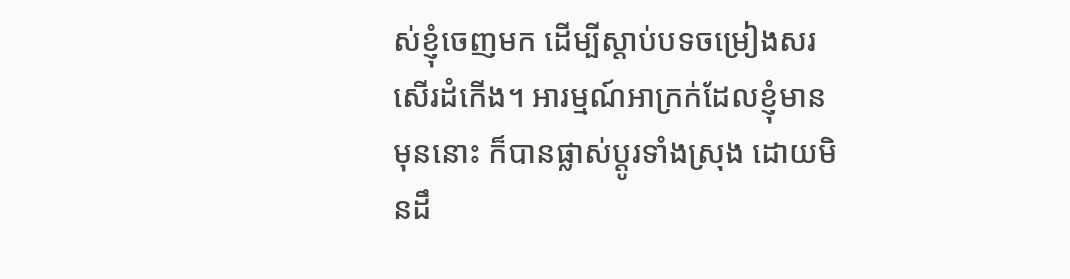ស់ខ្ញុំចេញមក ដើម្បីស្តាប់បទចម្រៀងសរសើរដំកើង។ អារម្មណ៍អាក្រក់ដែលខ្ញុំមានមុននោះ ក៏បានផ្លាស់ប្តូរទាំងស្រុង ដោយមិនដឹ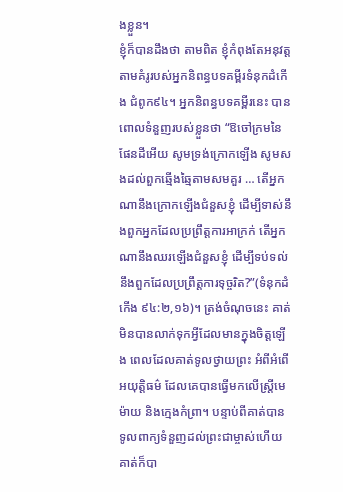ងខ្លួន។
ខ្ញុំក៏បានដឹងថា តាមពិត ខ្ញុំកំពុងតែអនុវត្តតាមគំរូរបស់អ្នកនិពន្ធបទគម្ពីរទំនុកដំកើង ជំពូក៩៤។ អ្នកនិពន្ធបទគម្ពីរនេះ បានពោលទំនួញរបស់ខ្លួនថា “ឱចៅក្រមនៃផែនដីអើយ សូមទ្រង់ក្រោកឡើង សូមសងដល់ពួកឆ្មើងឆ្មៃតាមសមគួរ … តើអ្នកណានឹងក្រោកឡើងជំនួសខ្ញុំ ដើម្បីទាស់នឹងពួកអ្នកដែលប្រព្រឹត្តការអាក្រក់ តើអ្នកណានឹងឈរឡើងជំនួសខ្ញុំ ដើម្បីទប់ទល់នឹងពួកដែលប្រព្រឹត្តការទុច្ចរិត?”(ទំនុកដំកើង ៩៤:២,១៦)។ ត្រង់ចំណុចនេះ គាត់មិនបានលាក់ទុកអ្វីដែលមានក្នុងចិត្តឡើង ពេលដែលគាត់ទូលថ្វាយព្រះ អំពីអំពើអយុត្តិធម៌ ដែលគេបានធ្វើមកលើស្ត្រីមេម៉ាយ និងក្មេងកំព្រា។ បន្ទាប់ពីគាត់បានទូលពាក្យទំនួញដល់ព្រះជាម្ចាស់ហើយ គាត់ក៏បា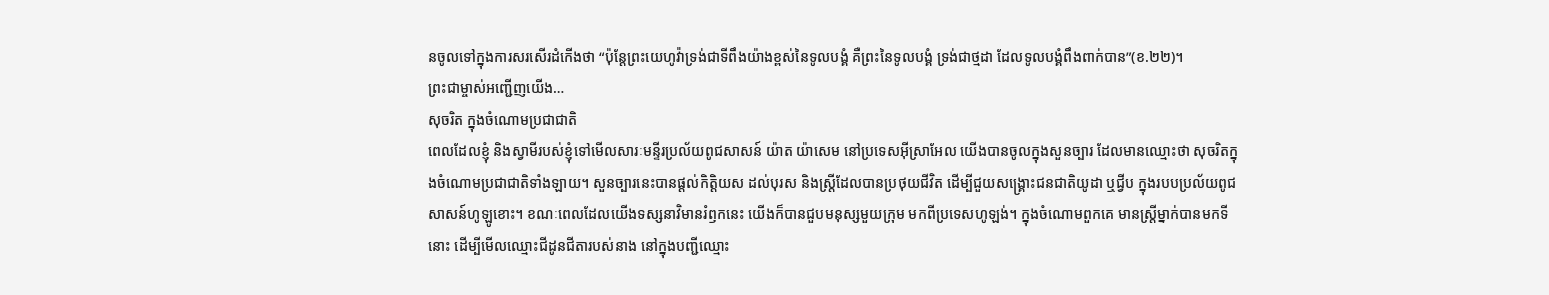នចូលទៅក្នុងការសរសើរដំកើងថា “ប៉ុន្តែព្រះយេហូវ៉ាទ្រង់ជាទីពឹងយ៉ាងខ្ពស់នៃទូលបង្គំ គឺព្រះនៃទូលបង្គំ ទ្រង់ជាថ្មដា ដែលទូលបង្គំពឹងពាក់បាន”(ខ.២២)។
ព្រះជាម្ចាស់អញ្ជើញយើង…
សុចរិត ក្នុងចំណោមប្រជាជាតិ
ពេលដែលខ្ញុំ និងស្វាមីរបស់ខ្ញុំទៅមើលសារៈមន្ទីរប្រល័យពូជសាសន៍ យ៉ាត យ៉ាសេម នៅប្រទេសអ៊ីស្រាអែល យើងបានចូលក្នុងសួនច្បារ ដែលមានឈ្មោះថា សុចរិតក្នុងចំណោមប្រជាជាតិទាំងឡាយ។ សួនច្បារនេះបានផ្តល់កិត្តិយស ដល់បុរស និងស្រ្តីដែលបានប្រថុយជីវិត ដើម្បីជួយសង្រ្គោះជនជាតិយូដា ឬជ្វីប ក្នុងរបបប្រល័យពូជសាសន៍ហូឡូខោះ។ ខណៈពេលដែលយើងទស្សនាវិមានរំឭកនេះ យើងក៏បានជួបមនុស្សមួយក្រុម មកពីប្រទេសហូឡង់។ ក្នុងចំណោមពួកគេ មានស្រ្តីម្នាក់បានមកទីនោះ ដើម្បីមើលឈ្មោះជីដូនជីតារបស់នាង នៅក្នុងបញ្ជីឈ្មោះ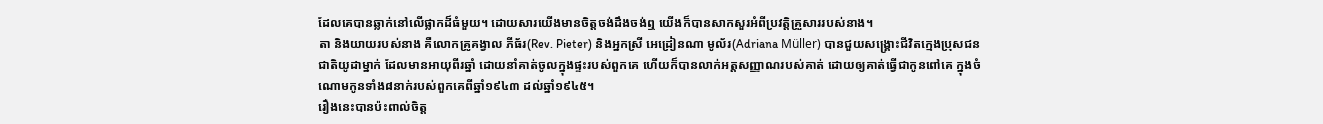ដែលគេបានឆ្លាក់នៅលើផ្លាកដ៏ធំមួយ។ ដោយសារយើងមានចិត្តចង់ដឹងចង់ឮ យើងក៏បានសាកសួរអំពីប្រវត្តិគ្រួសាររបស់នាង។
តា និងយាយរបស់នាង គឺលោកគ្រូគង្វាល ភីធ័រ(Rev. Pieter) និងអ្នកស្រី អេដ្រៀនណា មូល័រ(Adriana Müller) បានជួយសង្គ្រោះជីវិតក្មេងប្រុសជនជាតិយូដាម្នាក់ ដែលមានអាយុពីរឆ្នាំ ដោយនាំគាត់ចូលក្នុងផ្ទះរបស់ពួកគេ ហើយក៏បានលាក់អត្តសញ្ញាណរបស់គាត់ ដោយឲ្យគាត់ធ្វើជាកូនពៅគេ ក្នុងចំណោមកូនទាំង៨នាក់របស់ពួកគេពីឆ្នាំ១៩៤៣ ដល់ឆ្នាំ១៩៤៥។
រឿងនេះបានប៉ះពាល់ចិត្ត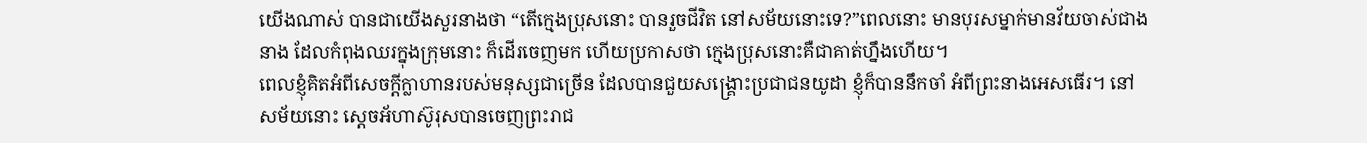យើងណាស់ បានជាយើងសួរនាងថា “តើក្មេងប្រុសនោះ បានរួចជីវិត នៅសម័យនោះទេ?”ពេលនោះ មានបុរសម្នាក់មានវ័យចាស់ជាងនាង ដែលកំពុងឈរក្នុងក្រុមនោះ ក៏ដើរចេញមក ហើយប្រកាសថា ក្មេងប្រុសនោះគឺជាគាត់ហ្នឹងហើយ។
ពេលខ្ញុំគិតអំពីសេចក្តីក្លាហានរបស់មនុស្សជាច្រើន ដែលបានជួយសង្រ្គោះប្រជាជនយូដា ខ្ញុំក៏បាននឹកចាំ អំពីព្រះនាងអេសធើរ។ នៅសម័យនោះ ស្តេចអ័ហាស៊ូរុសបានចេញព្រះរាជ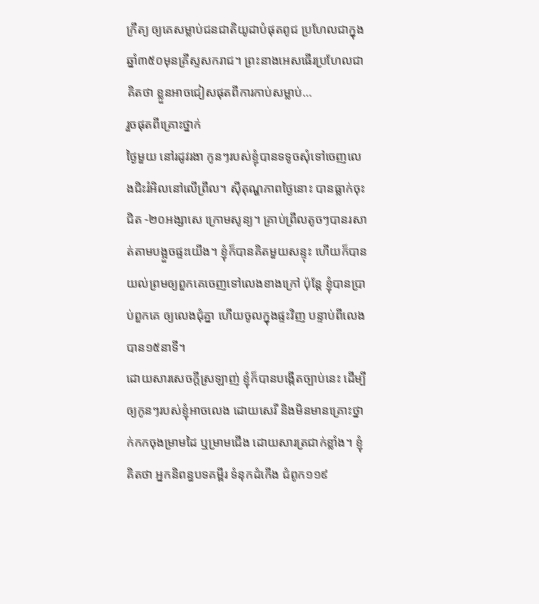ក្រឹត្យ ឲ្យគេសម្លាប់ជនជាតិយូដាបំផុតពូជ ប្រហែលជាក្នុងឆ្នាំ៣៥០មុនគ្រីស្ទសករាជ។ ព្រះនាងអេសធើរប្រហែលជាគិតថា ខ្លួនអាចជៀសផុតពីការកាប់សម្លាប់…
រួចផុតពីគ្រោះថ្នាក់
ថ្ងៃមួយ នៅរដូវរងា កូនៗរបស់ខ្ញុំបានទទូចសុំទៅចេញលេងជិះរំអិលនៅលើព្រឹល។ ស៊ីតុណ្ហភាពថ្ងៃនោះ បានធ្លាក់ចុះ ជិត -២០អង្សាសេ ក្រោមសូន្យ។ គ្រាប់ព្រឹលតូចៗបានរសាត់តាមបង្អួចផ្ទះយើង។ ខ្ញុំក៏បានគិតមួយសន្ទុះ ហើយក៏បានយល់ព្រមឲ្យពួកគេចេញទៅលេងខាងក្រៅ ប៉ុន្តែ ខ្ញុំបានប្រាប់ពួកគេ ឲ្យលេងជុំគ្នា ហើយចូលក្នុងផ្ទះវិញ បន្ទាប់ពីលេងបាន១៥នាទី។
ដោយសារសេចក្តីស្រឡាញ់ ខ្ញុំក៏បានបង្កើតច្បាប់នេះ ដើម្បីឲ្យកូនៗរបស់ខ្ញុំអាចលេង ដោយសេរី និងមិនមានគ្រោះថ្នាក់កកចុងម្រាមដៃ ឬម្រាមជើង ដោយសារត្រជាក់ខ្លាំង។ ខ្ញុំគិតថា អ្នកនិពន្ធបទគម្ពីរ ទំនុកដំកើង ជំពូក១១៩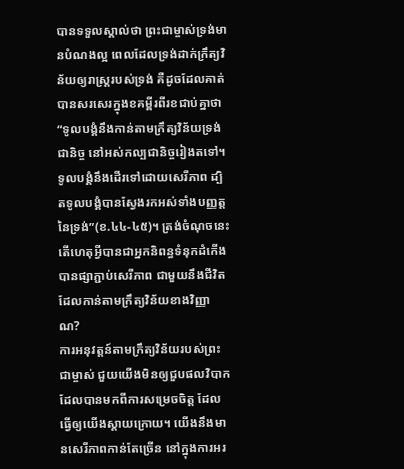បានទទួលស្គាល់ថា ព្រះជាម្ចាស់ទ្រង់មានបំណងល្អ ពេលដែលទ្រង់ដាក់ក្រឹត្យវិន័យឲ្យរាស្រ្តរបស់ទ្រង់ គឺដូចដែលគាត់បានសរសេរក្នុងខគម្ពីរពីរខជាប់គ្នាថា “ទូលបង្គំនឹងកាន់តាមក្រឹត្យវិន័យទ្រង់ជានិច្ច នៅអស់កល្បជានិច្ចរៀងតទៅ។ ទូលបង្គំនឹងដើរទៅដោយសេរីភាព ដ្បិតទូលបង្គំបានស្វែងរកអស់ទាំងបញ្ញត្តនៃទ្រង់”(ខ.៤៤-៤៥)។ ត្រង់ចំណុចនេះ តើហេតុអ្វីបានជាអ្នកនិពន្ធទំនុកដំកើងបានផ្សាភ្ជាប់សេរីភាព ជាមួយនឹងជីវិតដែលកាន់តាមក្រឹត្យវិន័យខាងវិញ្ញាណ?
ការអនុវត្តន៍តាមក្រឹត្យវិន័យរបស់ព្រះជាម្ចាស់ ជួយយើងមិនឲ្យជួបផលវិបាក ដែលបានមកពីការសម្រេចចិត្ត ដែលធ្វើឲ្យយើងស្តាយក្រោយ។ យើងនឹងមានសេរីភាពកាន់តែច្រើន នៅក្នុងការអរ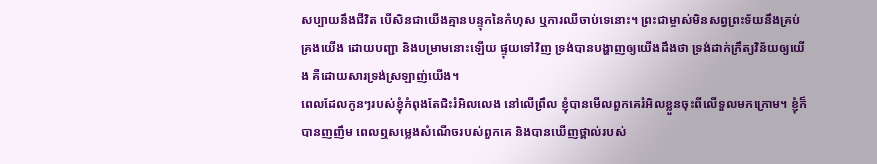សប្បាយនឹងជីវិត បើសិនជាយើងគ្មានបន្ទុកនៃកំហុស ឬការឈឺចាប់ទេនោះ។ ព្រះជាម្ចាស់មិនសព្វព្រះទ័យនឹងគ្រប់គ្រងយើង ដោយបញ្ជា និងបម្រាមនោះឡើយ ផ្ទុយទៅវិញ ទ្រង់បានបង្ហាញឲ្យយើងដឹងថា ទ្រង់ដាក់ក្រឹត្យវិន័យឲ្យយើង គឺដោយសារទ្រង់ស្រឡាញ់យើង។
ពេលដែលកូនៗរបស់ខ្ញុំកំពុងតែជិះរំអិលលេង នៅលើព្រឹល ខ្ញុំបានមើលពួកគេរំអិលខ្លួនចុះពីលើទួលមកក្រោម។ ខ្ញុំក៏បានញញឹម ពេលឮសម្លេងសំណើចរបស់ពួកគេ និងបានឃើញថ្ពាល់របស់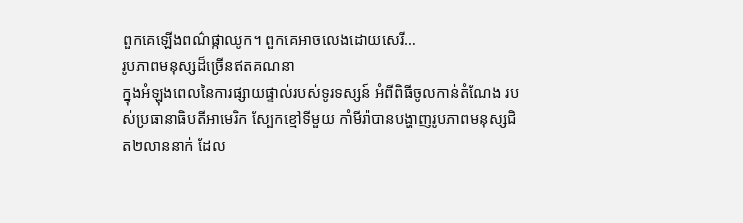ពួកគេឡើងពណ៌ផ្កាឈូក។ ពួកគេអាចលេងដោយសេរី…
រូបភាពមនុស្សដ៏ច្រើនឥតគណនា
ក្នុងអំឡុងពេលនៃការផ្សាយផ្ទាល់របស់ទូរទស្សន៍ អំពីពិធីចូលកាន់តំណែង របស់ប្រធានាធិបតីអាមេរិក ស្បែកខ្មៅទីមួយ កាំមីរ៉ាបានបង្ហាញរូបភាពមនុស្សជិត២លាននាក់ ដែល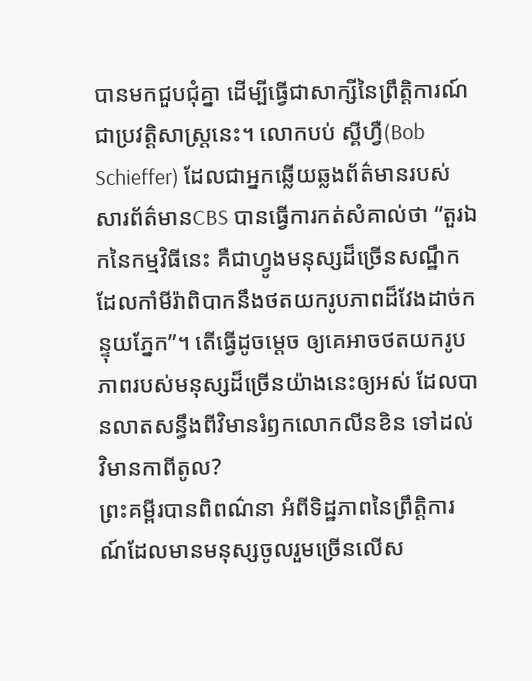បានមកជួបជុំគ្នា ដើម្បីធ្វើជាសាក្សីនៃព្រឹត្តិការណ៍ជាប្រវត្តិសាស្រ្តនេះ។ លោកបប់ ស្គីហ្វឺ(Bob Schieffer) ដែលជាអ្នកឆ្លើយឆ្លងព័ត៌មានរបស់សារព័ត៌មានCBS បានធ្វើការកត់សំគាល់ថា “តួរឯកនៃកម្មវិធីនេះ គឺជាហ្វូងមនុស្សដ៏ច្រើនសណ្ឋឹក ដែលកាំមីរ៉ាពិបាកនឹងថតយករូបភាពដ៏វែងដាច់កន្ទុយភ្នែក”។ តើធ្វើដូចម្តេច ឲ្យគេអាចថតយករូបភាពរបស់មនុស្សដ៏ច្រើនយ៉ាងនេះឲ្យអស់ ដែលបានលាតសន្ធឹងពីវិមានរំឭកលោកលីនខិន ទៅដល់វិមានកាពីតូល?
ព្រះគម្ពីរបានពិពណ៌នា អំពីទិដ្ឋភាពនៃព្រឹត្តិការណ៍ដែលមានមនុស្សចូលរួមច្រើនលើស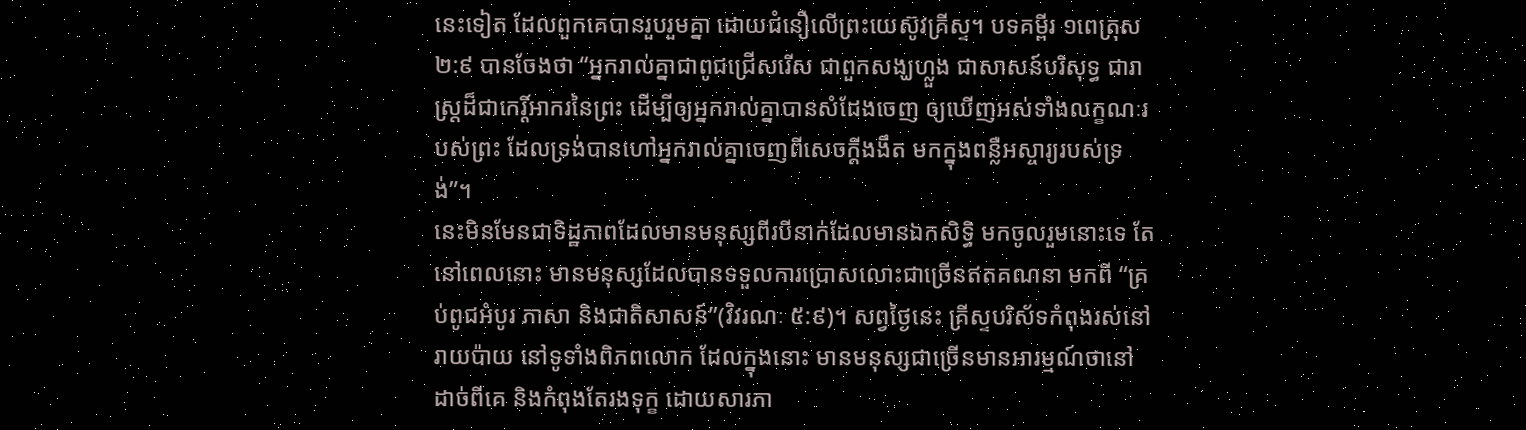នេះទៀត ដែលពួកគេបានរួបរួមគ្នា ដោយជំនឿលើព្រះយេស៊ូវគ្រីស្ទ។ បទគម្ពីរ ១ពេត្រុស ២:៩ បានចែងថា “អ្នករាល់គ្នាជាពូជជ្រើសរើស ជាពួកសង្ឃហ្លួង ជាសាសន៍បរិសុទ្ធ ជារាស្ត្រដ៏ជាកេរ្តិ៍អាករនៃព្រះ ដើម្បីឲ្យអ្នករាល់គ្នាបានសំដែងចេញ ឲ្យឃើញអស់ទាំងលក្ខណៈរបស់ព្រះ ដែលទ្រង់បានហៅអ្នករាល់គ្នាចេញពីសេចក្តីងងឹត មកក្នុងពន្លឺអស្ចារ្យរបស់ទ្រង់”។
នេះមិនមែនជាទិដ្ឋភាពដែលមានមនុស្សពីរបីនាក់ដែលមានឯកសិទ្ធិ មកចូលរួមនោះទេ តែនៅពេលនោះ មានមនុស្សដែលបានទទួលការប្រោសលោះជាច្រើនឥតគណនា មកពី “គ្រប់ពូជអំបូរ ភាសា និងជាតិសាសន៍”(វិវរណៈ ៥:៩)។ សព្វថ្ងៃនេះ គ្រីស្ទបរិស័ទកំពុងរស់នៅរាយប៉ាយ នៅទូទាំងពិភពលោក ដែលក្នុងនោះ មានមនុស្សជាច្រើនមានអារម្មណ៍ថានៅដាច់ពីគេ និងកំពុងតែរងទុក្ខ ដោយសារភា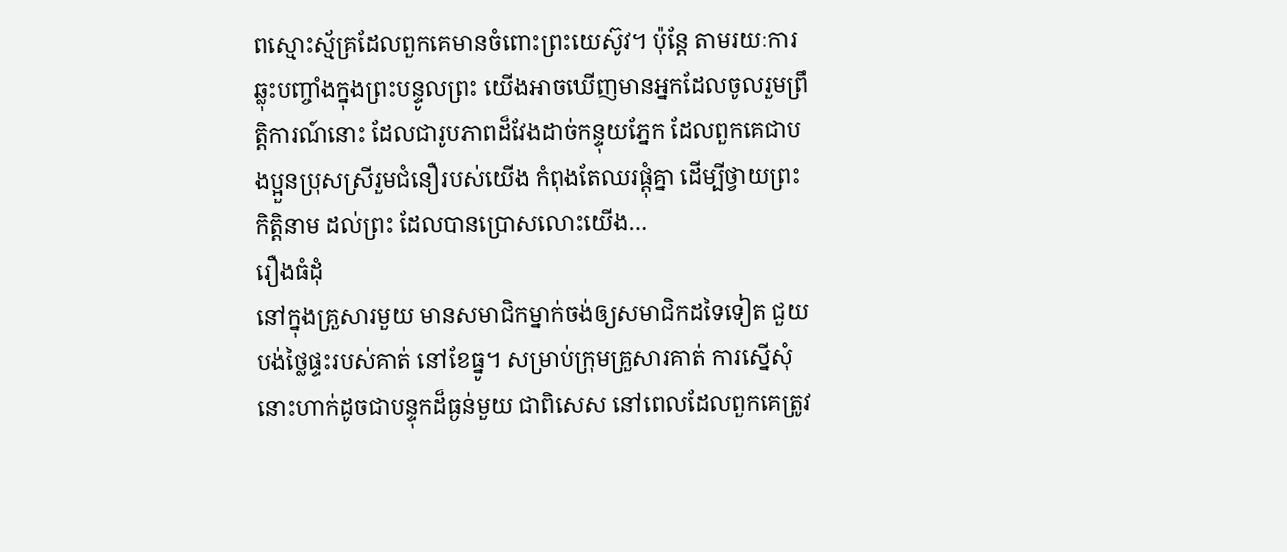ពស្មោះស្ម័គ្រដែលពួកគេមានចំពោះព្រះយេស៊ូវ។ ប៉ុន្តែ តាមរយៈការឆ្លុះបញ្ចាំងក្នុងព្រះបន្ទូលព្រះ យើងអាចឃើញមានអ្នកដែលចូលរួមព្រឹត្តិការណ៍នោះ ដែលជារូបភាពដ៏វែងដាច់កន្ទុយភ្នែក ដែលពួកគេជាបងប្អួនប្រុសស្រីរួមជំនឿរបស់យើង កំពុងតែឈរផ្តុំគ្នា ដើម្បីថ្វាយព្រះកិត្តិនាម ដល់ព្រះ ដែលបានប្រោសលោះយើង…
រឿងធំដុំ
នៅក្នុងគ្រួសារមួយ មានសមាជិកម្នាក់ចង់ឲ្យសមាជិកដទៃទៀត ជួយបង់ថ្លៃផ្ទះរបស់គាត់ នៅខែធ្នូ។ សម្រាប់ក្រុមគ្រួសារគាត់ ការស្នើសុំនោះហាក់ដូចជាបន្ទុកដ៏ធ្ងន់មួយ ជាពិសេស នៅពេលដែលពួកគេត្រូវ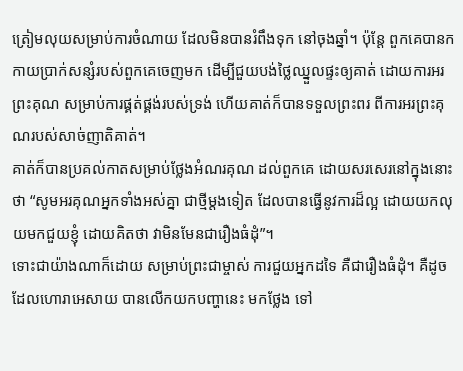ត្រៀមលុយសម្រាប់ការចំណាយ ដែលមិនបានរំពឹងទុក នៅចុងឆ្នាំ។ ប៉ុន្តែ ពួកគេបានកកាយប្រាក់សន្សំរបស់ពួកគេចេញមក ដើម្បីជួយបង់ថ្លៃឈ្នួលផ្ទះឲ្យគាត់ ដោយការអរព្រះគុណ សម្រាប់ការផ្គត់ផ្គង់របស់ទ្រង់ ហើយគាត់ក៏បានទទួលព្រះពរ ពីការអរព្រះគុណរបស់សាច់ញាតិគាត់។
គាត់ក៏បានប្រគល់កាតសម្រាប់ថ្លែងអំណរគុណ ដល់ពួកគេ ដោយសរសេរនៅក្នុងនោះថា “សូមអរគុណអ្នកទាំងអស់គ្នា ជាថ្មីម្តងទៀត ដែលបានធ្វើនូវការដ៏ល្អ ដោយយកលុយមកជួយខ្ញុំ ដោយគិតថា វាមិនមែនជារឿងធំដុំ”។
ទោះជាយ៉ាងណាក៏ដោយ សម្រាប់ព្រះជាម្ចាស់ ការជួយអ្នកដទៃ គឺជារឿងធំដុំ។ គឺដូចដែលហោរាអេសាយ បានលើកយកបញ្ហានេះ មកថ្លែង ទៅ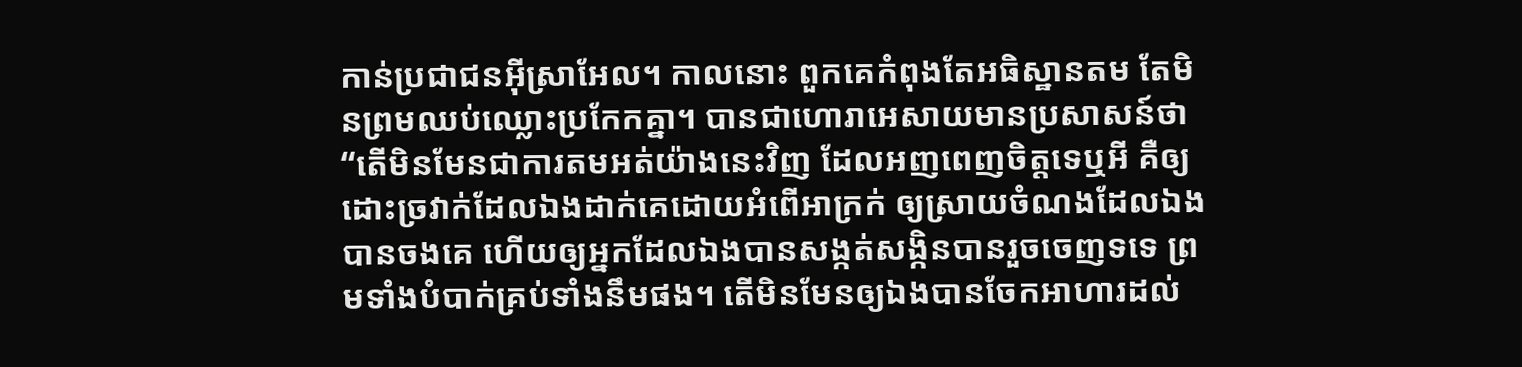កាន់ប្រជាជនអ៊ីស្រាអែល។ កាលនោះ ពួកគេកំពុងតែអធិស្ឋានតម តែមិនព្រមឈប់ឈ្លោះប្រកែកគ្នា។ បានជាហោរាអេសាយមានប្រសាសន៍ថា “តើមិនមែនជាការតមអត់យ៉ាងនេះវិញ ដែលអញពេញចិត្តទេឬអី គឺឲ្យដោះច្រវាក់ដែលឯងដាក់គេដោយអំពើអាក្រក់ ឲ្យស្រាយចំណងដែលឯងបានចងគេ ហើយឲ្យអ្នកដែលឯងបានសង្កត់សង្កិនបានរួចចេញទទេ ព្រមទាំងបំបាក់គ្រប់ទាំងនឹមផង។ តើមិនមែនឲ្យឯងបានចែកអាហារដល់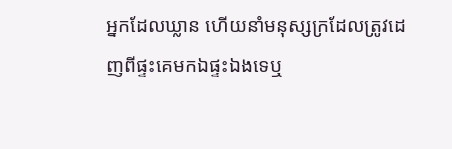អ្នកដែលឃ្លាន ហើយនាំមនុស្សក្រដែលត្រូវដេញពីផ្ទះគេមកឯផ្ទះឯងទេឬ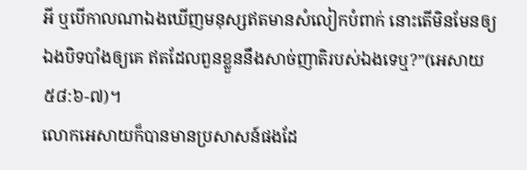អី ឬបើកាលណាឯងឃើញមនុស្សឥតមានសំលៀកបំពាក់ នោះតើមិនមែនឲ្យឯងបិទបាំងឲ្យគេ ឥតដែលពួនខ្លួននឹងសាច់ញាតិរបស់ឯងទេឬ?”(អេសាយ ៥៨:៦-៧)។
លោកអេសាយក៏បានមានប្រសាសន៍ផងដែ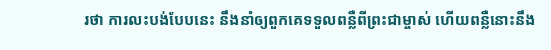រថា ការលះបង់បែបនេះ នឹងនាំឲ្យពួកគេទទួលពន្លឺពីព្រះជាម្ចាស់ ហើយពន្លឺនោះនឹង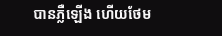បានភ្លឺឡើង ហើយថែម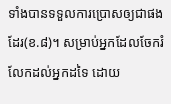ទាំងបានទទួលការប្រោសឲ្យជាផងដែរ(ខ.៨)។ សម្រាប់អ្នកដែលចែករំលែកដល់អ្នកដទៃ ដោយ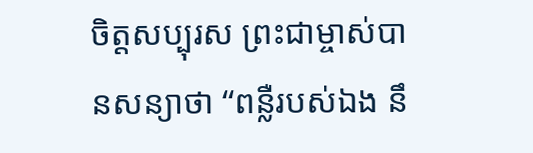ចិត្តសប្បុរស ព្រះជាម្ចាស់បានសន្យាថា “ពន្លឺរបស់ឯង នឹ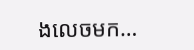ងលេចមក…